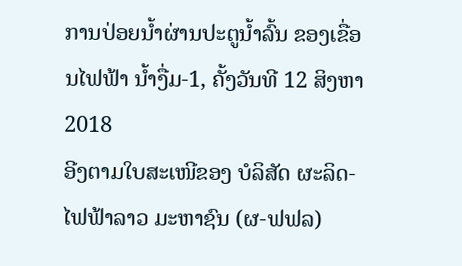ການປ່ອຍນໍ້າຜ່ານປະຕູນໍ້າລົ້ນ ຂອງເຂື່ອນໄຟຟ້າ ນໍ້າງື່ມ-1, ຄັ້ງວັນທີ 12 ສິງຫາ 2018
ອີງຕາມໃບສະເໜີຂອງ ບໍລິສັດ ຜະລິດ-ໄຟຟ້າລາວ ມະຫາຊົນ (ຜ-ຟຟລ)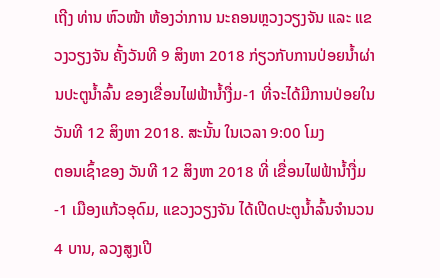ເຖີງ ທ່ານ ຫົວໜ້າ ຫ້ອງວ່າການ ນະຄອນຫຼວງວຽງຈັນ ແລະ ແຂວງວຽງຈັນ ຄັ້ງວັນທີ 9 ສິງຫາ 2018 ກ່ຽວກັບການປ່ອຍນໍ້າຜ່ານປະຕູນໍ້າລົ້ນ ຂອງເຂື່ອນໄຟຟ້ານໍ້າງື່ມ-1 ທີ່ຈະໄດ້ມີການປ່ອຍໃນວັນທີ 12 ສິງຫາ 2018. ສະນັ້ນ ໃນເວລາ 9:00 ໂມງ
ຕອນເຊົ້າຂອງ ວັນທີ 12 ສິງຫາ 2018 ທີ່ ເຂື່ອນໄຟຟ້ານໍ້າງື່ມ-1 ເມືອງແກ້ວອຸດົມ, ແຂວງວຽງຈັນ ໄດ້ເປີດປະຕູນໍ້າລົ້ນຈໍານວນ 4 ບານ, ລວງສູງເປີ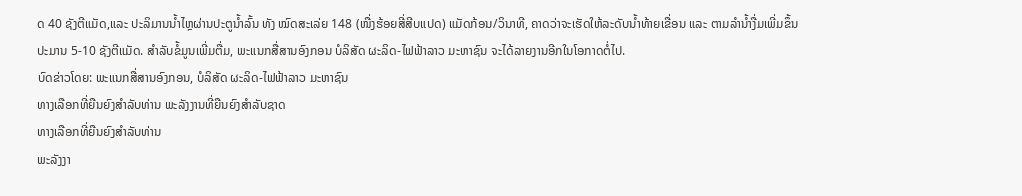ດ 40 ຊັງຕີແມັດ,ແລະ ປະລິມານນໍ້າໄຫຼຜ່ານປະຕູນໍ້າລົ້ນ ທັງ ໝົດສະເລ່ຍ 148 (ໜື່ງຮ້ອຍສີ່ສີບແປດ) ແມັດກ້ອນ/ວິນາທີ, ຄາດວ່າຈະເຮັດໃຫ້ລະດັບນໍ້າທ້າຍເຂື່ອນ ແລະ ຕາມລຳນໍ້າງື່ມເພີ່ມຂຶ້ນປະມານ 5-10 ຊັງຕີແມັດ. ສຳລັບຂໍ້ມູນເພີ່ມຕື່ມ, ພະແນກສື່ສານອົງກອນ ບໍລິສັດ ຜະລິດ-ໄຟຟ້າລາວ ມະຫາຊົນ ຈະໄດ້ລາຍງານອີກໃນໂອກາດຕໍ່ໄປ.
ບົດຂ່າວໂດຍ: ພະແນກສື່ສານອົງກອນ, ບໍລິສັດ ຜະລິດ-ໄຟຟ້າລາວ ມະຫາຊົນ
ທາງເລືອກທີ່ຍືນຍົງສຳລັບທ່ານ ພະລັງງານທີ່ຍືນຍົງສຳລັບຊາດ
ທາງເລືອກທີ່ຍືນຍົງສຳລັບທ່ານ
ພະລັງງາ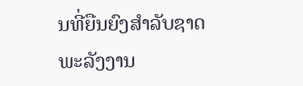ນທີ່ຍືນຍົງສຳລັບຊາດ
ພະລັງງານ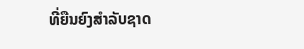ທີ່ຍືນຍົງສຳລັບຊາດ